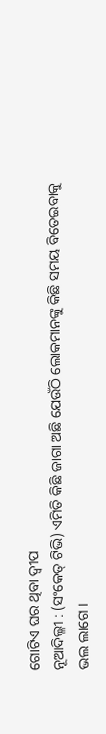ଗୋଟିଏ ଘର ଥିବା ଦ୍ୱୀପ
ନୂଆଦିଲ୍ଳୀ : (ସଂକେତ୍ ଟିଭି) ଏମିତି କିଛି ଜାଗା ଅଛି ଯେଉଁଠି ଲୋକମାନଙ୍କୁ କିଛି ସମୟ ବିତେଇବାକୁ ଭଲ ଲାଗେ ।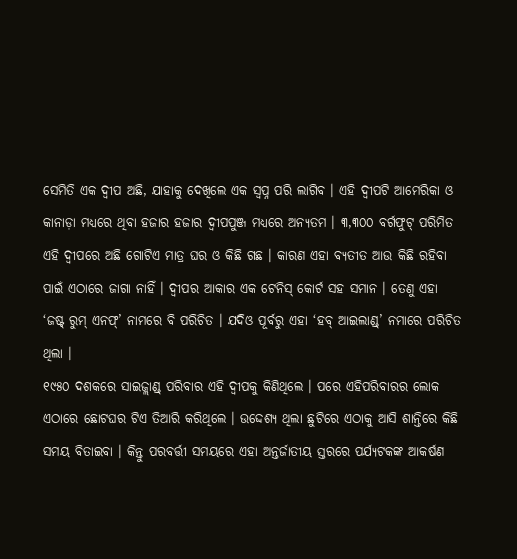ସେମିତି ଏକ ଦ୍ୱୀପ ଅଛି, ଯାହାକୁ ଦେଖିଲେ ଏକ ସ୍ୱପ୍ନ ପରି ଲାଗିବ । ଏହି ଦ୍ୱୀପଟି ଆମେରିକା ଓ କାନାଡ଼ା ମଧ୍ୟରେ ଥିବା ହଜାର ହଜାର ଦ୍ୱୀପପୁଞ୍ଜ ମଧ୍ୟରେ ଅନ୍ୟତମ । ୩,୩୦୦ ବର୍ଗଫୁଟ୍ ପରିମିତ ଏହି ଦ୍ୱୀପରେ ଅଛି ଗୋଟିଏ ମାତ୍ର ଘର ଓ କିଛି ଗଛ । କାରଣ ଏହା ବ୍ୟତୀତ ଆଉ କିଛି ରହିବା ପାଇଁ ଏଠାରେ ଜାଗା ନାହିଁ । ଦ୍ୱୀପର ଆକାର ଏକ ଟେନିସ୍ କୋର୍ଟ ସହ ସମାନ । ତେଣୁ ଏହା ‘ଜଷ୍ଟ୍ ରୁମ୍ ଏନଫ୍’ ନାମରେ ବି ପରିଚିତ । ଯଦିଓ ପୂର୍ବରୁ ଏହା ‘ହବ୍ ଆଇଲାଣ୍ଡ୍’ ନମାରେ ପରିଚିତ ଥିଲା ।
୧୯୫୦ ଦଶକରେ ସାଇଜ୍ଲାଣ୍ଡ୍ ପରିବାର ଏହି ଦ୍ୱୀପକୁ କିଣିଥିଲେ । ପରେ ଏହିପରିବାରର ଲୋକ ଏଠାରେ ଛୋଟଘର ଟିଏ ତିଆରି କରିଥିଲେ । ଉଦ୍ଦେଶ୍ୟ ଥିଲା ଛୁଟିରେ ଏଠାକୁ ଆସି ଶାନ୍ତିରେ କିଛି ସମୟ ବିତାଇବା । କିନ୍ତୁ ପରବର୍ତ୍ତୀ ସମୟରେ ଏହା ଅନ୍ତର୍ଜାତୀୟ ସ୍ତରରେ ପର୍ଯ୍ୟଟକଙ୍କ ଆକର୍ଷଣ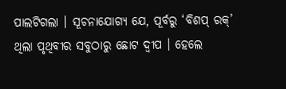ପାଲଟିଗଲା । ସୂଚନାଯୋଗ୍ୟ ଯେ, ପୂର୍ବରୁ ‘ବିଶପ୍ ରକ୍’ ଥିଲା ପୃଥିବୀର ସବୁଠାରୁ ଛୋଟ ଦ୍ୱୀପ । ହେଲେ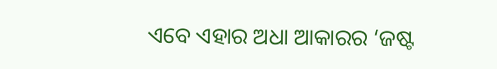ଏବେ ଏହାର ଅଧା ଆକାରର ‘ଜଷ୍ଟ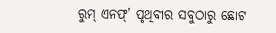ରୁମ୍ ଏନଫ୍’ ପୃଥିବୀର ସବୁଠାରୁ ଛୋଟ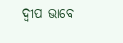ଦ୍ୱୀପ ଭାବେ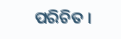ପରିଚିତ ।